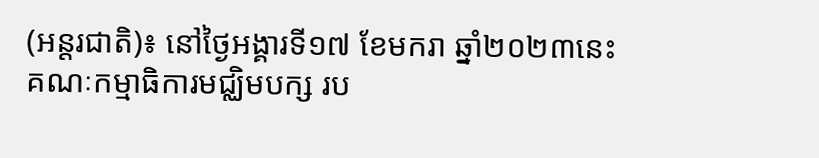(អន្តរជាតិ)៖ នៅថ្ងៃអង្គារទី១៧ ខែមករា ឆ្នាំ២០២៣នេះ គណៈកម្មាធិការមជ្ឈិមបក្ស រប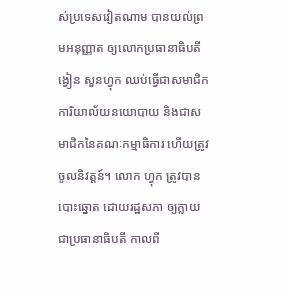ស់ប្រទេសវៀតណាម បានយល់ព្រមអនុញ្ញាត ឲ្យលោកប្រធានាធិបតី ង្វៀន សួនហ្វុក ឈប់ធ្វើជាសមាជិកការិយាល័យនយោបាយ និងជាសមាជិកនៃគណៈកម្មាធិការ ហើយត្រូវចូលនិវត្តន៍។ លោក ហ្វុក ត្រូវបានបោះឆ្នោត ដោយរដ្ឋសភា ឲ្យក្លាយជាប្រធានាធិបតី កាលពី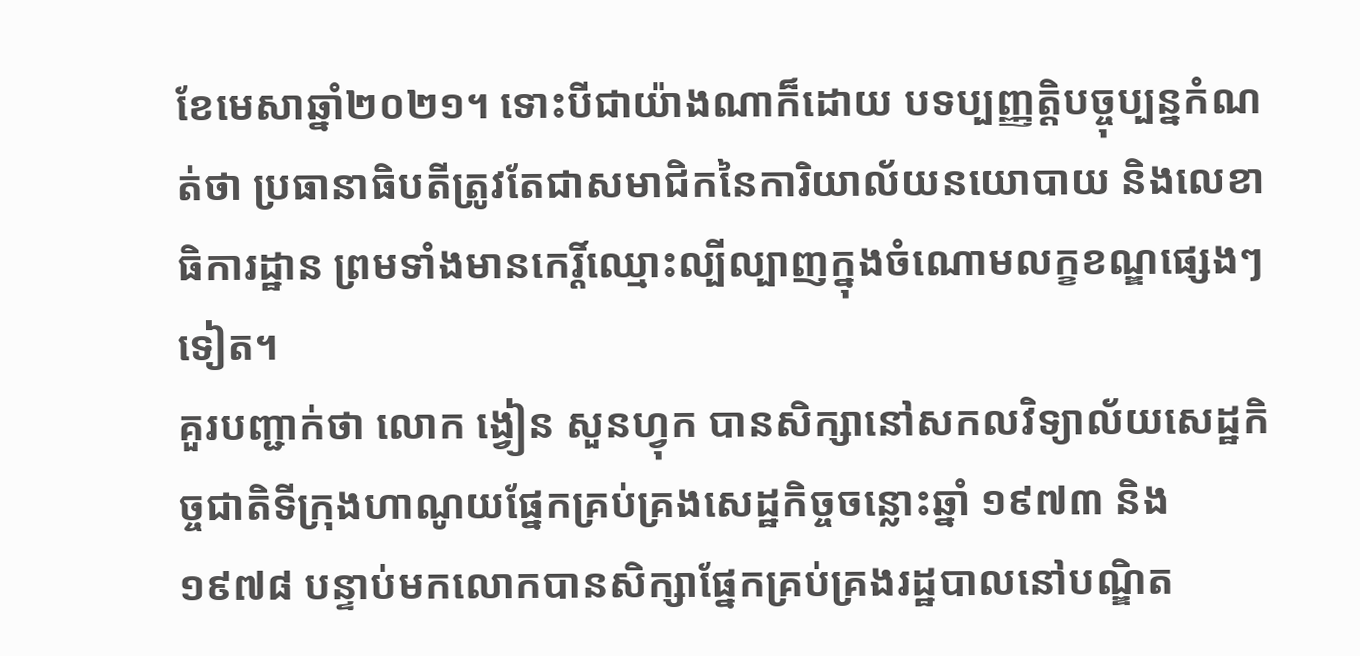ខែមេសាឆ្នាំ២០២១។ ទោះបីជាយ៉ាងណាក៏ដោយ បទប្បញ្ញត្តិបច្ចុប្បន្នកំណត់ថា ប្រធានាធិបតីត្រូវតែជាសមាជិកនៃការិយាល័យនយោបាយ និងលេខាធិការដ្ឋាន ព្រមទាំងមានកេរ្តិ៍ឈ្មោះល្បីល្បាញក្នុងចំណោមលក្ខខណ្ឌផ្សេងៗទៀត។
គួរបញ្ជាក់ថា លោក ង្វៀន សួនហ្វុក បានសិក្សានៅសកលវិទ្យាល័យសេដ្ឋកិច្ចជាតិទីក្រុងហាណូយផ្នែកគ្រប់គ្រងសេដ្ឋកិច្ចចន្លោះឆ្នាំ ១៩៧៣ និង ១៩៧៨ បន្ទាប់មកលោកបានសិក្សាផ្នែកគ្រប់គ្រងរដ្ឋបាលនៅបណ្ឌិត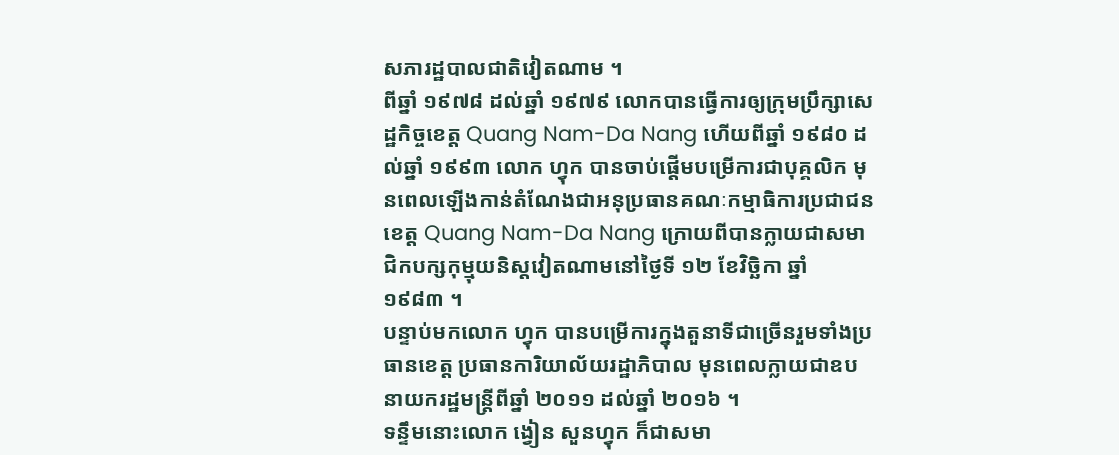សភារដ្ឋបាលជាតិវៀតណាម ។
ពីឆ្នាំ ១៩៧៨ ដល់ឆ្នាំ ១៩៧៩ លោកបានធ្វើការឲ្យក្រុមប្រឹក្សាសេដ្ឋកិច្ចខេត្ត Quang Nam-Da Nang ហើយពីឆ្នាំ ១៩៨០ ដល់ឆ្នាំ ១៩៩៣ លោក ហ្វុក បានចាប់ផ្ដើមបម្រើការជាបុគ្គលិក មុនពេលឡើងកាន់តំណែងជាអនុប្រធានគណៈកម្មាធិការប្រជាជនខេត្ត Quang Nam-Da Nang ក្រោយពីបានក្លាយជាសមាជិកបក្សកុម្មុយនិស្តវៀតណាមនៅថ្ងៃទី ១២ ខែវិច្ឆិកា ឆ្នាំ ១៩៨៣ ។
បន្ទាប់មកលោក ហ្វុក បានបម្រើការក្នុងតួនាទីជាច្រើនរួមទាំងប្រធានខេត្ត ប្រធានការិយាល័យរដ្ឋាភិបាល មុនពេលក្លាយជាឧបនាយករដ្ឋមន្ត្រីពីឆ្នាំ ២០១១ ដល់ឆ្នាំ ២០១៦ ។
ទន្ទឹមនោះលោក ង្វៀន សួនហ្វុក ក៏ជាសមា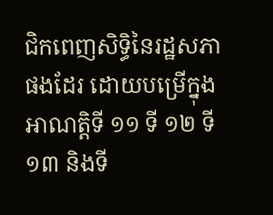ជិកពេញសិទ្ធិនៃរដ្ឋសភាផងដែរ ដោយបម្រើក្នុងអាណត្តិទី ១១ ទី ១២ ទី ១៣ និងទី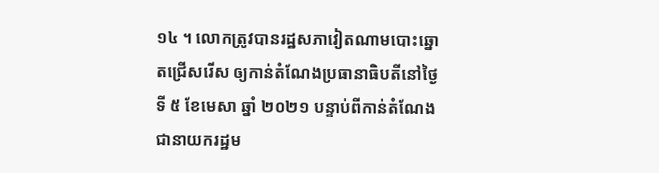១៤ ។ លោកត្រូវបានរដ្ឋសភាវៀតណាមបោះឆ្នោតជ្រើសរើស ឲ្យកាន់តំណែងប្រធានាធិបតីនៅថ្ងៃទី ៥ ខែមេសា ឆ្នាំ ២០២១ បន្ទាប់ពីកាន់តំណែង ជានាយករដ្ឋម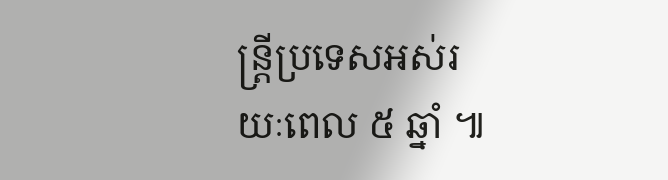ន្ត្រីប្រទេសអស់រយៈពេល ៥ ឆ្នាំ ៕